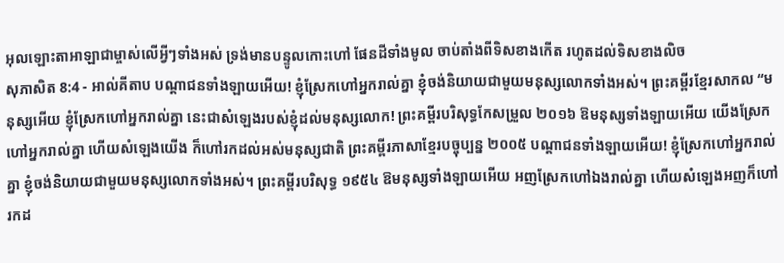អុលឡោះតាអាឡាជាម្ចាស់លើអ្វីៗទាំងអស់ ទ្រង់មានបន្ទូលកោះហៅ ផែនដីទាំងមូល ចាប់តាំងពីទិសខាងកើត រហូតដល់ទិសខាងលិច
សុភាសិត 8:4 - អាល់គីតាប បណ្ដាជនទាំងឡាយអើយ! ខ្ញុំស្រែកហៅអ្នករាល់គ្នា ខ្ញុំចង់និយាយជាមួយមនុស្សលោកទាំងអស់។ ព្រះគម្ពីរខ្មែរសាកល “មនុស្សអើយ ខ្ញុំស្រែកហៅអ្នករាល់គ្នា នេះជាសំឡេងរបស់ខ្ញុំដល់មនុស្សលោក! ព្រះគម្ពីរបរិសុទ្ធកែសម្រួល ២០១៦ ឱមនុស្សទាំងឡាយអើយ យើងស្រែកហៅអ្នករាល់គ្នា ហើយសំឡេងយើង ក៏ហៅរកដល់អស់មនុស្សជាតិ ព្រះគម្ពីរភាសាខ្មែរបច្ចុប្បន្ន ២០០៥ បណ្ដាជនទាំងឡាយអើយ! ខ្ញុំស្រែកហៅអ្នករាល់គ្នា ខ្ញុំចង់និយាយជាមួយមនុស្សលោកទាំងអស់។ ព្រះគម្ពីរបរិសុទ្ធ ១៩៥៤ ឱមនុស្សទាំងឡាយអើយ អញស្រែកហៅឯងរាល់គ្នា ហើយសំឡេងអញក៏ហៅរកដ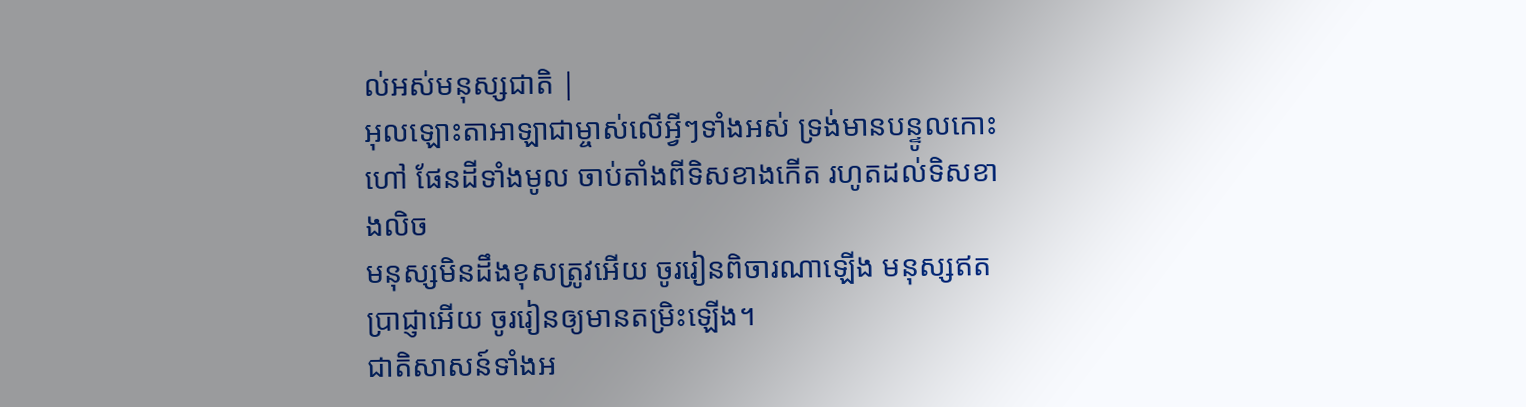ល់អស់មនុស្សជាតិ |
អុលឡោះតាអាឡាជាម្ចាស់លើអ្វីៗទាំងអស់ ទ្រង់មានបន្ទូលកោះហៅ ផែនដីទាំងមូល ចាប់តាំងពីទិសខាងកើត រហូតដល់ទិសខាងលិច
មនុស្សមិនដឹងខុសត្រូវអើយ ចូររៀនពិចារណាឡើង មនុស្សឥតប្រាជ្ញាអើយ ចូររៀនឲ្យមានតម្រិះឡើង។
ជាតិសាសន៍ទាំងអ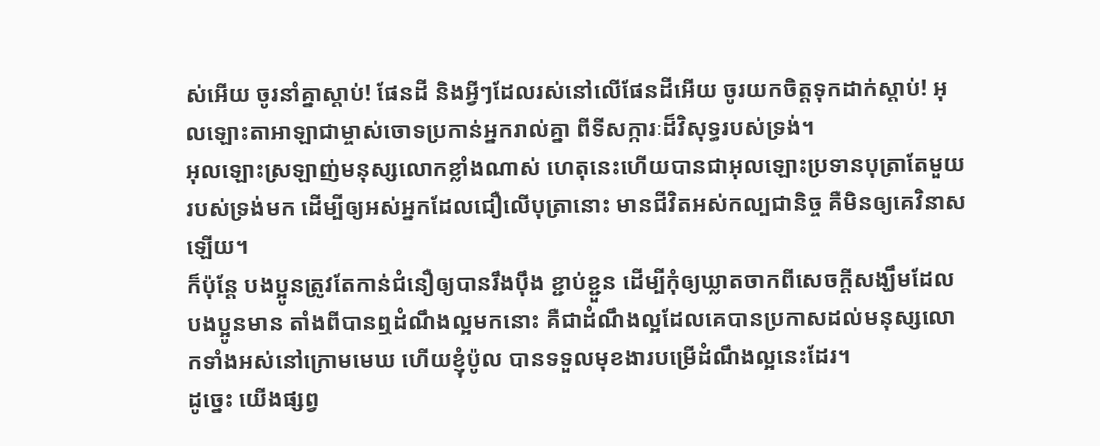ស់អើយ ចូរនាំគ្នាស្ដាប់! ផែនដី និងអ្វីៗដែលរស់នៅលើផែនដីអើយ ចូរយកចិត្តទុកដាក់ស្ដាប់! អុលឡោះតាអាឡាជាម្ចាស់ចោទប្រកាន់អ្នករាល់គ្នា ពីទីសក្ការៈដ៏វិសុទ្ធរបស់ទ្រង់។
អុលឡោះស្រឡាញ់មនុស្សលោកខ្លាំងណាស់ ហេតុនេះហើយបានជាអុលឡោះប្រទានបុត្រាតែមួយរបស់ទ្រង់មក ដើម្បីឲ្យអស់អ្នកដែលជឿលើបុត្រានោះ មានជីវិតអស់កល្បជានិច្ច គឺមិនឲ្យគេវិនាសឡើយ។
ក៏ប៉ុន្ដែ បងប្អូនត្រូវតែកាន់ជំនឿឲ្យបានរឹងប៉ឹង ខ្ជាប់ខ្ជួន ដើម្បីកុំឲ្យឃ្លាតចាកពីសេចក្ដីសង្ឃឹមដែលបងប្អូនមាន តាំងពីបានឮដំណឹងល្អមកនោះ គឺជាដំណឹងល្អដែលគេបានប្រកាសដល់មនុស្សលោកទាំងអស់នៅក្រោមមេឃ ហើយខ្ញុំប៉ូល បានទទួលមុខងារបម្រើដំណឹងល្អនេះដែរ។
ដូច្នេះ យើងផ្សព្វ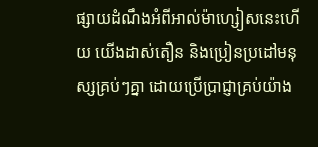ផ្សាយដំណឹងអំពីអាល់ម៉ាហ្សៀសនេះហើយ យើងដាស់តឿន និងប្រៀនប្រដៅមនុស្សគ្រប់ៗគ្នា ដោយប្រើប្រាជ្ញាគ្រប់យ៉ាង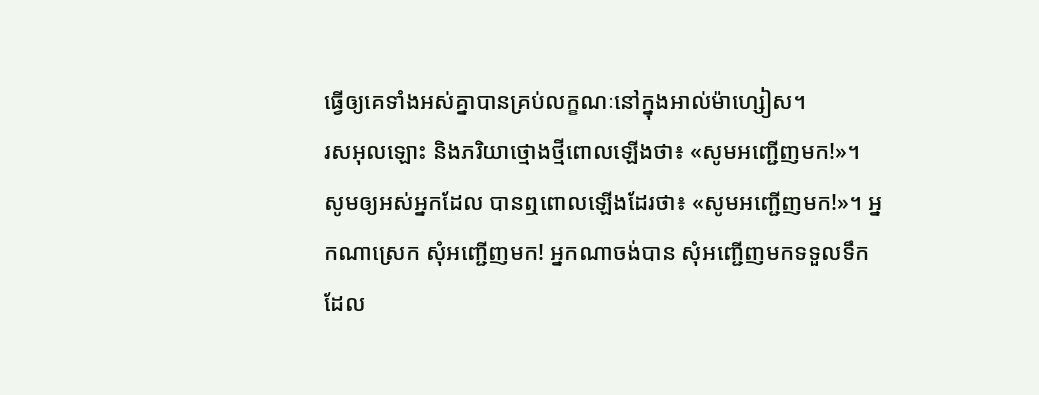ធ្វើឲ្យគេទាំងអស់គ្នាបានគ្រប់លក្ខណៈនៅក្នុងអាល់ម៉ាហ្សៀស។
រសអុលឡោះ និងភរិយាថ្មោងថ្មីពោលឡើងថា៖ «សូមអញ្ជើញមក!»។ សូមឲ្យអស់អ្នកដែល បានឮពោលឡើងដែរថា៖ «សូមអញ្ជើញមក!»។ អ្នកណាស្រេក សុំអញ្ជើញមក! អ្នកណាចង់បាន សុំអញ្ជើញមកទទួលទឹកដែល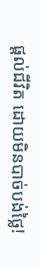ផ្ដល់ជីវិត ដោយមិនបាច់បង់ថ្លៃ!